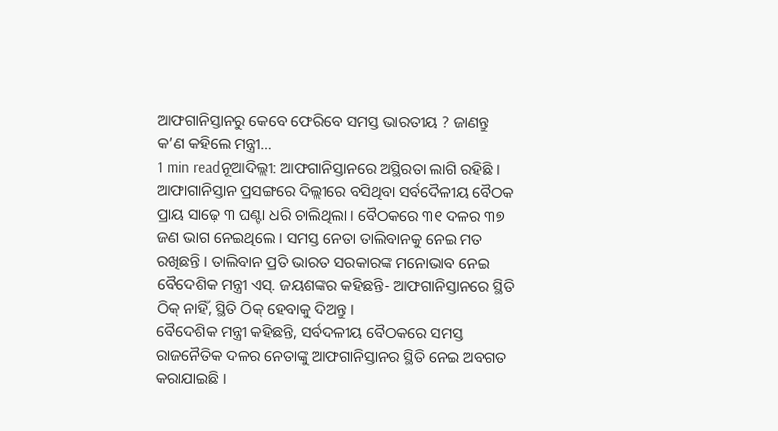ଆଫଗାନିସ୍ତାନରୁ କେବେ ଫେରିବେ ସମସ୍ତ ଭାରତୀୟ ? ଜାଣନ୍ତୁ କ’ଣ କହିଲେ ମନ୍ତ୍ରୀ…
1 min readନୂଆଦିଲ୍ଲୀ: ଆଫଗାନିସ୍ତାନରେ ଅସ୍ଥିରତା ଲାଗି ରହିଛି । ଆଫାଗାନିସ୍ତାନ ପ୍ରସଙ୍ଗରେ ଦିଲ୍ଲୀରେ ବସିଥିବା ସର୍ବଦୈଳୀୟ ବୈଠକ ପ୍ରାୟ ସାଢ଼େ ୩ ଘଣ୍ଟା ଧରି ଚାଲିଥିଲା । ବୈଠକରେ ୩୧ ଦଳର ୩୭ ଜଣ ଭାଗ ନେଇଥିଲେ । ସମସ୍ତ ନେତା ତାଲିବାନକୁ ନେଇ ମତ ରଖିଛନ୍ତି । ତାଲିବାନ ପ୍ରତି ଭାରତ ସରକାରଙ୍କ ମନୋଭାବ ନେଇ ବୈଦେଶିକ ମନ୍ତ୍ରୀ ଏସ୍. ଜୟଶଙ୍କର କହିଛନ୍ତି- ଆଫଗାନିସ୍ତାନରେ ସ୍ଥିତି ଠିକ୍ ନାହିଁ, ସ୍ଥିତି ଠିକ୍ ହେବାକୁ ଦିଅନ୍ତୁ ।
ବୈଦେଶିକ ମନ୍ତ୍ରୀ କହିଛନ୍ତି, ସର୍ବଦଳୀୟ ବୈଠକରେ ସମସ୍ତ ରାଜନୈତିକ ଦଳର ନେତାଙ୍କୁ ଆଫଗାନିସ୍ତାନର ସ୍ଥିତି ନେଇ ଅବଗତ କରାଯାଇଛି ।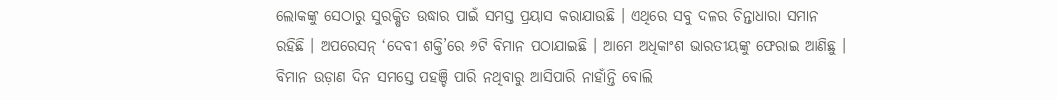ଲୋକଙ୍କୁ ସେଠାରୁ ସୁରକ୍ଷିତ ଉଦ୍ଧାର ପାଇଁ ସମସ୍ତ ପ୍ରୟାସ କରାଯାଉଛି । ଏଥିରେ ସବୁ ଦଳର ଚିନ୍ତାଧାରା ସମାନ ରହିଛି । ଅପରେସନ୍ ‘ଦେବୀ ଶକ୍ତି’ରେ ୬ଟି ବିମାନ ପଠାଯାଇଛି । ଆମେ ଅଧିକାଂଶ ଭାରତୀୟଙ୍କୁ ଫେରାଇ ଆଣିଛୁ । ବିମାନ ଉଡ଼ାଣ ଦିନ ସମସ୍ତେ ପହଞ୍ଚି ପାରି ନଥିବାରୁ ଆସିପାରି ନାହାଁନ୍ତି ବୋଲି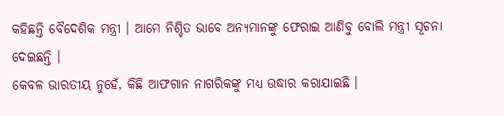କହିଛନ୍ତି ବୈଦେଶିକ ମନ୍ତ୍ରୀ । ଆମେ ନିଶ୍ଚିତ ଭାବେ ଅନ୍ୟମାନଙ୍କୁ ଫେରାଇ ଆଣିବୁ ବୋଲି ମନ୍ତ୍ରୀ ସୂଚନା ଦେଇଛନ୍ତି ।
କେବଳ ଭାରତୀୟ ନୁହେଁ, କିଛି ଆଫଗାନ ନାଗରିକଙ୍କୁ ମଧ୍ୟ ଉଦ୍ଧାର କରାଯାଇଛି ।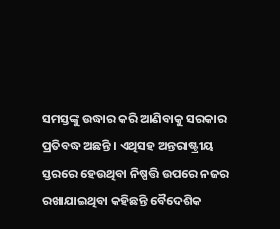ସମସ୍ତଙ୍କୁ ଉଦ୍ଧାର କରି ଆଣିବାକୁ ସରକାର ପ୍ରତିବଦ୍ଧ ଅଛନ୍ତି । ଏଥିସହ ଅନ୍ତରାଷ୍ଟ୍ରୀୟ ସ୍ତରରେ ହେଉଥିବା ନିଷ୍ପତ୍ତି ଉପରେ ନଜର ରଖାଯାଇଥିବା କହିଛନ୍ତି ବୈଦେଶିକ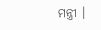ମନ୍ତ୍ରୀ ।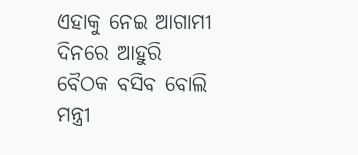ଏହାକୁ ନେଇ ଆଗାମୀ ଦିନରେ ଆହୁରି ବୈଠକ ବସିବ ବୋଲି ମନ୍ତ୍ରୀ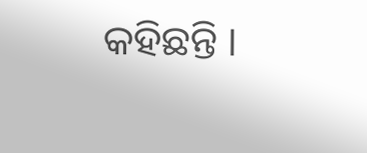କହିଛନ୍ତି ।